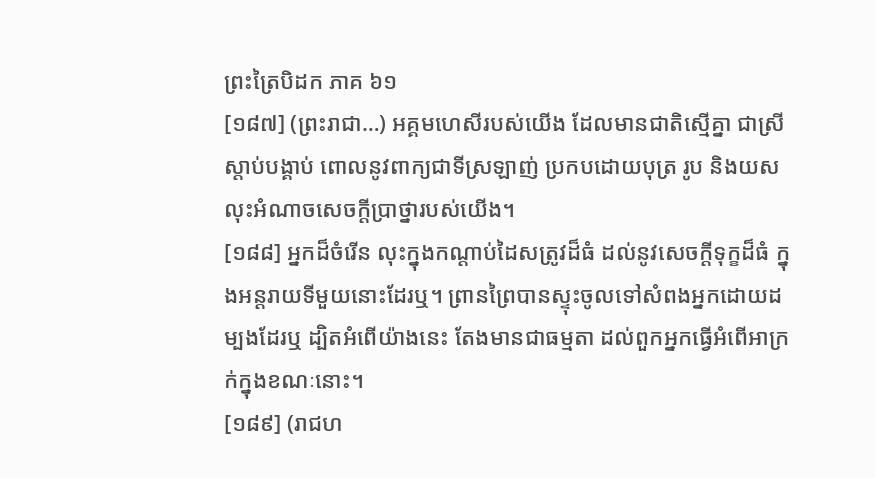ព្រះត្រៃបិដក ភាគ ៦១
[១៨៧] (ព្រះរាជា…) អគ្គមហេសីរបស់យើង ដែលមានជាតិស្មើគ្នា ជាស្រីស្តាប់បង្គាប់ ពោលនូវពាក្យជាទីស្រឡាញ់ ប្រកបដោយបុត្រ រូប និងយស លុះអំណាចសេចក្តីប្រាថ្នារបស់យើង។
[១៨៨] អ្នកដ៏ចំរើន លុះក្នុងកណ្តាប់ដៃសត្រូវដ៏ធំ ដល់នូវសេចក្តីទុក្ខដ៏ធំ ក្នុងអន្តរាយទីមួយនោះដែរឬ។ ព្រានព្រៃបានស្ទុះចូលទៅសំពងអ្នកដោយដម្បងដែរឬ ដ្បិតអំពើយ៉ាងនេះ តែងមានជាធម្មតា ដល់ពួកអ្នកធ្វើអំពើអាក្រក់ក្នុងខណៈនោះ។
[១៨៩] (រាជហ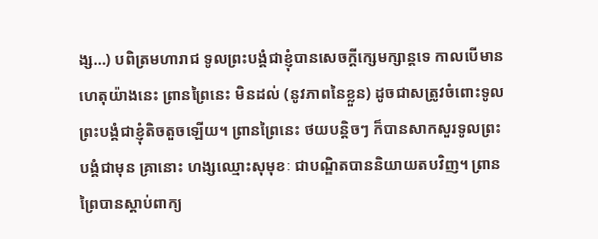ង្ស…) បពិត្រមហារាជ ទូលព្រះបង្គំជាខ្ញុំបានសេចក្តីក្សេមក្សាន្តទេ កាលបើមានហេតុយ៉ាងនេះ ព្រានព្រៃនេះ មិនដល់ (នូវភាពនៃខ្លួន) ដូចជាសត្រូវចំពោះទូលព្រះបង្គំជាខ្ញុំតិចតួចឡើយ។ ព្រានព្រៃនេះ ថយបន្តិចៗ ក៏បានសាកសួរទូលព្រះបង្គំជាមុន គ្រានោះ ហង្សឈ្មោះសុមុខៈ ជាបណ្ឌិតបាននិយាយតបវិញ។ ព្រានព្រៃបានស្តាប់ពាក្យ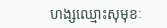ហង្សឈ្មោះសុមុខៈ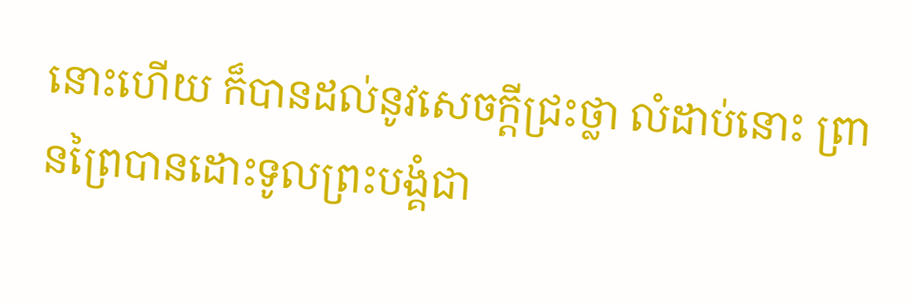នោះហើយ ក៏បានដល់នូវសេចក្តីជ្រះថ្លា លំដាប់នោះ ព្រានព្រៃបានដោះទូលព្រះបង្គំជា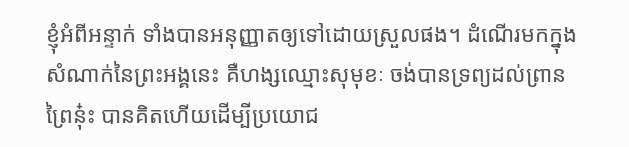ខ្ញុំអំពីអន្ទាក់ ទាំងបានអនុញ្ញាតឲ្យទៅដោយស្រួលផង។ ដំណើរមកក្នុងសំណាក់នៃព្រះអង្គនេះ គឺហង្សឈ្មោះសុមុខៈ ចង់បានទ្រព្យដល់ព្រានព្រៃនុ៎ះ បានគិតហើយដើម្បីប្រយោជ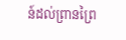ន៍ដល់ព្រានព្រៃ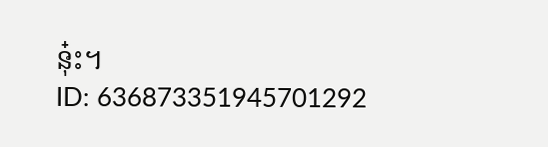នុ៎ះ។
ID: 636873351945701292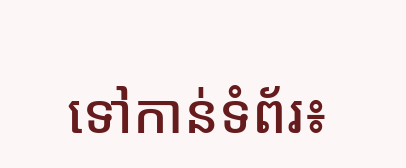ទៅកាន់ទំព័រ៖